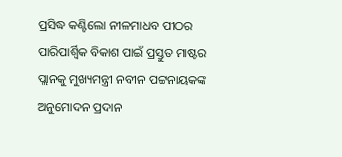ପ୍ରସିଦ୍ଧ କଣ୍ଟିଲୋ ନୀଳମାଧବ ପୀଠର ପାରିପାର୍ଶ୍ବିକ ବିକାଶ ପାଇଁ ପ୍ରସ୍ତୁତ ମାଷ୍ଟର ପ୍ଲାନକୁ ମୁଖ୍ୟମନ୍ତ୍ରୀ ନବୀନ ପଟ୍ଟନାୟକଙ୍କ ଅନୁମୋଦନ ପ୍ରଦାନ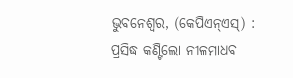ଭୁବନେଶ୍ୱର, (କେପିଏନ୍‌ଏସ୍‌) : ପ୍ରସିଦ୍ଧ କଣ୍ଟିଲୋ ନୀଳମାଧବ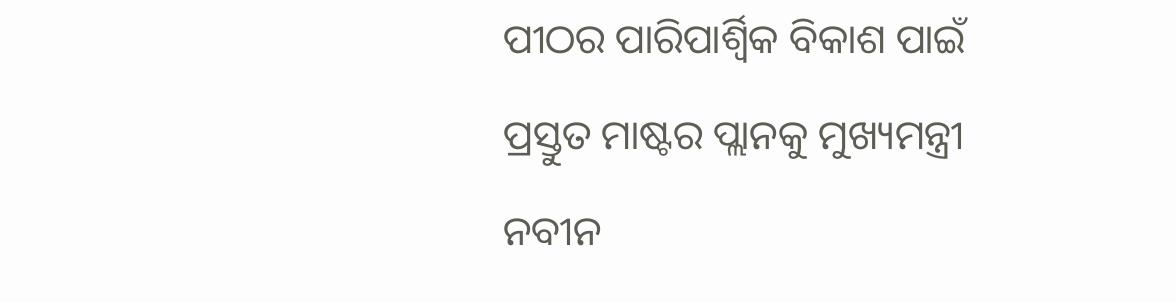ପୀଠର ପାରିପାର୍ଶ୍ବିକ ବିକାଶ ପାଇଁ ପ୍ରସ୍ତୁତ ମାଷ୍ଟର ପ୍ଲାନକୁ ମୁଖ୍ୟମନ୍ତ୍ରୀ ନବୀନ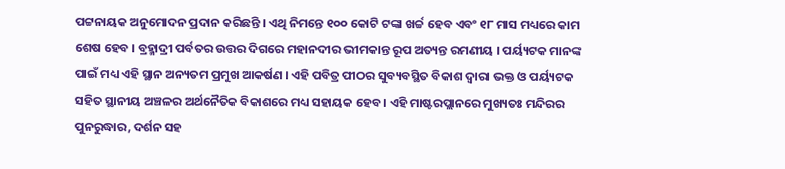ପଟ୍ଟନାୟକ ଅନୁମୋଦନ ପ୍ରଦାନ କରିଛନ୍ତି । ଏଥି ନିମନ୍ତେ ୧୦୦ କୋଟି ଟଙ୍କା ଖର୍ଚ୍ଚ ହେବ ଏବଂ ୧୮ ମାସ ମଧ୍ୟରେ କାମ ଶେଷ ହେବ । ବ୍ରହ୍ମାଦ୍ରୀ ପର୍ବତର ଉତ୍ତର ଦିଗରେ ମହାନଦୀର ଭୀମକାନ୍ତ ରୂପ ଅତ୍ୟନ୍ତ ରମଣୀୟ । ପର୍ୟ୍ୟଟକ ମାନଙ୍କ ପାଇଁ ମଧ୍ୟ ଏହି ସ୍ଥାନ ଅନ୍ୟତମ ପ୍ରମୁଖ ଆକର୍ଷଣ । ଏହି ପବିତ୍ର ପୀଠର ସୁବ୍ୟବସ୍ଥିତ ବିକାଶ ଦ୍ବାରା ଭକ୍ତ ଓ ପର୍ୟ୍ୟଟକ ସହିତ ସ୍ଥାନୀୟ ଅଞ୍ଚଳର ଅର୍ଥନୈତିକ ବିକାଶରେ ମଧ୍ୟ ସହାୟକ ହେବ । ଏହି ମାଷ୍ଟରପ୍ଲାନରେ ମୁଖ୍ୟତଃ ମନ୍ଦିରର ପୁନରୁଦ୍ଧାର, ଦର୍ଶନ ସହ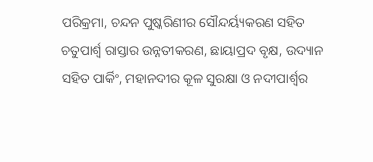ପରିକ୍ରମା, ଚନ୍ଦନ ପୁଷ୍କରିଣୀର ସୌନ୍ଦର୍ୟ୍ୟକରଣ ସହିତ ଚତୁପାର୍ଶ୍ବ ରାସ୍ତାର ଉନ୍ନତୀକରଣ, ଛାୟାପ୍ରଦ ବୃକ୍ଷ, ଉଦ୍ୟାନ ସହିତ ପାର୍କିଂ, ମହାନଦୀର କୂଳ ସୁରକ୍ଷା ଓ ନଦୀପାର୍ଶ୍ବର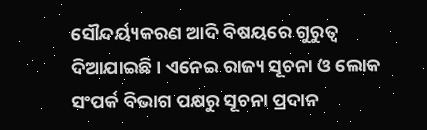ସୌନ୍ଦର୍ୟ୍ୟକରଣ ଆଦି ବିଷୟରେ ଗୁରୁତ୍ବ ଦିଆଯାଇଛି । ଏନେଇ ରାଜ୍ୟ ସୂଚନା ଓ ଲୋକ ସଂପର୍କ ବିଭାଗ ପକ୍ଷରୁ ସୂଚନା ପ୍ରଦାନ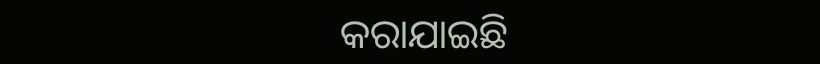କରାଯାଇଛି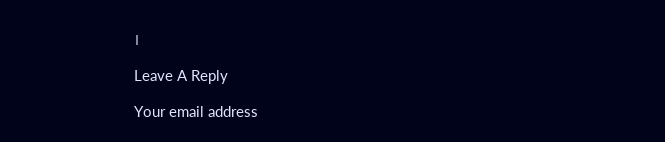।

Leave A Reply

Your email address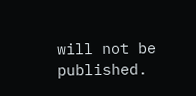will not be published.